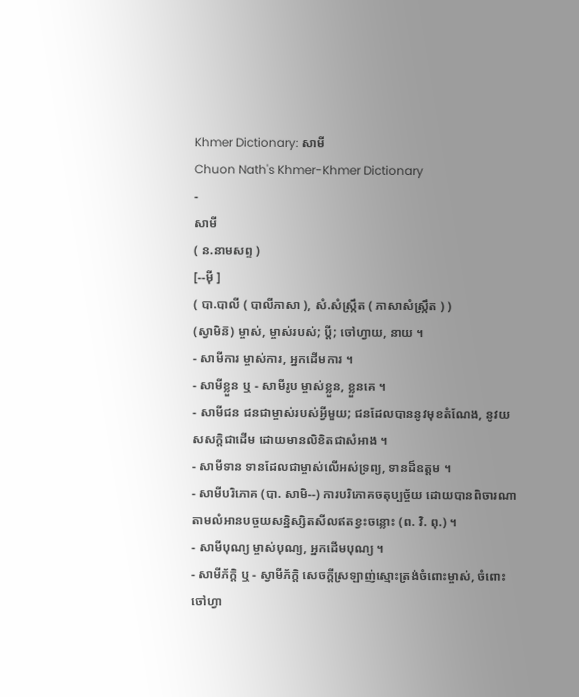Khmer Dictionary: សាមី
Chuon Nath's Khmer-Khmer Dictionary
-
សាមី
( ន.នាមសព្ទ )
[--ម៉ី ]
( បា.បាលី ( បាលីភាសា ), សំ.សំស្រ្កឹត ( ភាសាសំស្រ្កឹត ) )
(ស្វាមិន៑) ម្ចាស់, ម្ចាស់របស់; ប្តី; ចៅហ្វាយ, នាយ ។
- សាមីការ ម្ចាស់ការ, អ្នកដើមការ ។
- សាមីខ្លួន ឬ - សាមីរូប ម្ចាស់ខ្លួន, ខ្លួនគេ ។
- សាមីជន ជនជាម្ចាស់របស់អ្វីមួយ; ជនដែលបាននូវមុខតំណែង, នូវយសសក្ដិជាដើម ដោយមានលិខិតជាសំអាង ។
- សាមីទាន ទានដែលជាម្ចាស់លើអស់ទ្រព្យ, ទានដ៏ឧត្តម ។
- សាមីបរិភោគ (បា. សាមិ--) ការបរិភោគចតុប្បច្ច័យ ដោយបានពិចារណាតាមលំអានបច្ចយសន្និស្សិតសីលឥតខ្វះចន្លោះ (ព. វិ. ពុ.) ។
- សាមីបុណ្យ ម្ចាស់បុណ្យ, អ្នកដើមបុណ្យ ។
- សាមីភ័ក្តិ ឬ - ស្វាមីភ័ក្តិ សេចក្ដីស្រឡាញ់ស្មោះត្រង់ចំពោះម្ចាស់, ចំពោះចៅហ្វា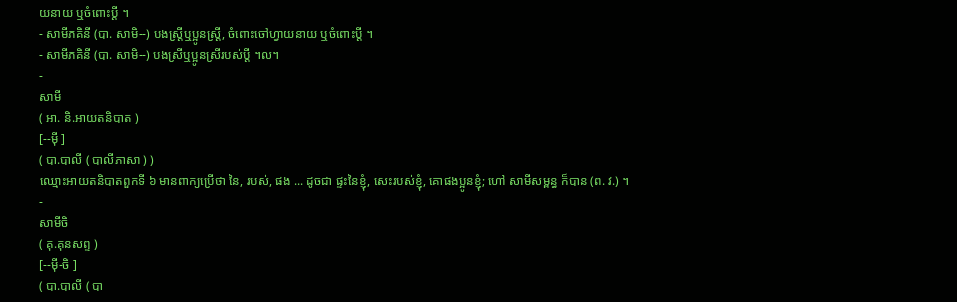យនាយ ឬចំពោះប្តី ។
- សាមីភគិនី (បា. សាមិ--) បងស្ត្រីឬប្អូនស្ត្រី, ចំពោះចៅហ្វាយនាយ ឬចំពោះប្តី ។
- សាមីភគិនី (បា. សាមិ--) បងស្រីឬប្អូនស្រីរបស់ប្តី ។ល។
-
សាមី
( អា. និ.អាយតនិបាត )
[--ម៉ី ]
( បា.បាលី ( បាលីភាសា ) )
ឈ្មោះអាយតនិបាតពួកទី ៦ មានពាក្យប្រើថា នៃ, របស់, ផង ... ដូចជា ផ្ទះនៃខ្ញុំ, សេះរបស់ខ្ញុំ, គោផងប្អូនខ្ញុំ; ហៅ សាមីសម្ពន្ធ ក៏បាន (ព. វ.) ។
-
សាមីចិ
( គុ.គុនសព្ទ )
[--ម៉ី-ចិ ]
( បា.បាលី ( បា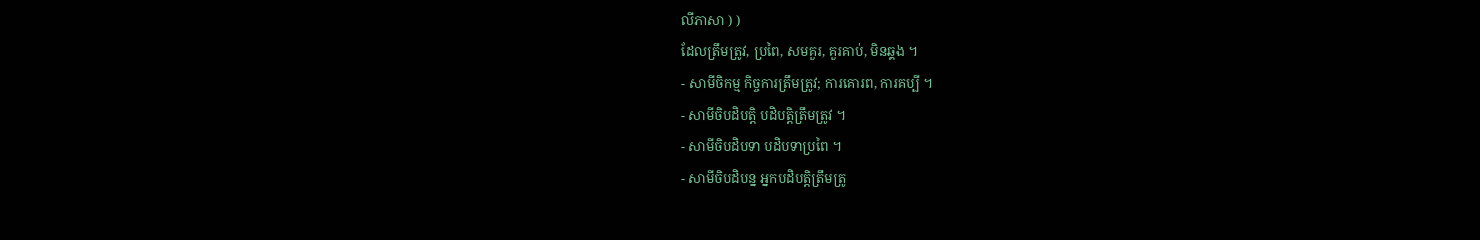លីភាសា ) )
ដែលត្រឹមត្រូវ, ប្រពៃ, សមគួរ, គួរគាប់, មិនឆ្គង ។
- សាមីចិកម្ម កិច្ចការត្រឹមត្រូវ; ការគោរព, ការគប្បី ។
- សាមីចិបដិបត្តិ បដិបត្តិត្រឹមត្រូវ ។
- សាមីចិបដិបទា បដិបទាប្រពៃ ។
- សាមីចិបដិបន្ន អ្នកបដិបត្តិត្រឹមត្រូ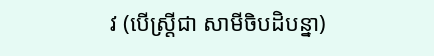វ (បើស្ត្រីជា សាមីចិបដិបន្នា)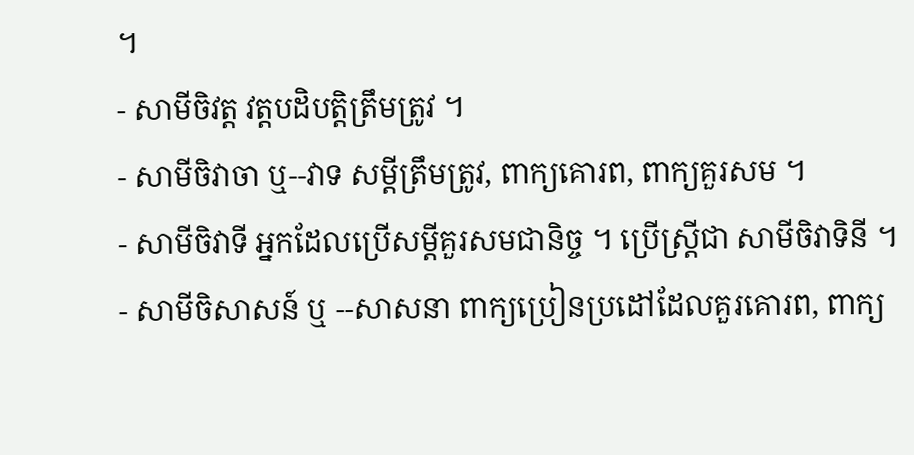។
- សាមីចិវត្ត វត្តបដិបត្តិត្រឹមត្រូវ ។
- សាមីចិវាចា ឬ--វាទ សម្ដីត្រឹមត្រូវ, ពាក្យគោរព, ពាក្យគួរសម ។
- សាមីចិវាទី អ្នកដែលប្រើសម្ដីគួរសមជានិច្ច ។ ប្រើស្ត្រីជា សាមីចិវាទិនី ។
- សាមីចិសាសន៍ ឬ --សាសនា ពាក្យប្រៀនប្រដៅដែលគួរគោរព, ពាក្យ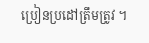ប្រៀនប្រដៅត្រឹមត្រូវ ។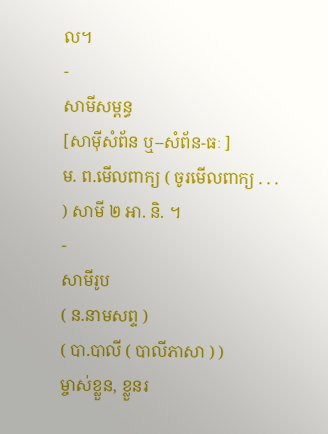ល។
-
សាមីសម្ពន្ធ
[សាម៉ីសំព័ន ឬ--សំព័ន-ធៈ ]
ម. ព.មើលពាក្យ ( ចូរមើលពាក្យ . . . ) សាមី ២ អា. និ. ។
-
សាមីរូប
( ន.នាមសព្ទ )
( បា.បាលី ( បាលីភាសា ) )
ម្ចាស់ខ្លួន, ខ្លួនរ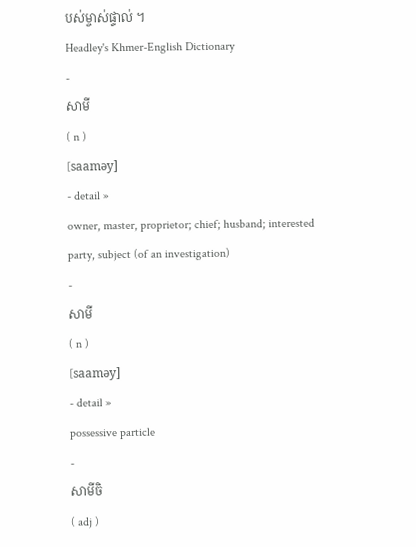បស់ម្ចាស់ផ្ទាល់ ។
Headley's Khmer-English Dictionary
-
សាមី
( n )
[saaməy]
- detail »
owner, master, proprietor; chief; husband; interested party, subject (of an investigation)
-
សាមី
( n )
[saaməy]
- detail »
possessive particle
-
សាមីចិ
( adj )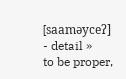[saaməyceʔ]
- detail »
to be proper,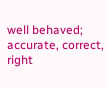well behaved; accurate, correct, right